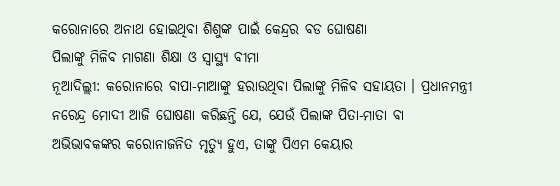କରୋନାରେ ଅନାଥ ହୋଇଥିବା ଶିଶୁଙ୍କ ପାଇଁ କେନ୍ଦ୍ରର ବଡ ଘୋଷଣା
ପିଲାଙ୍କୁ ମିଳିବ ମାଗଣା ଶିକ୍ଷା ଓ ସ୍ୱାସ୍ଥ୍ୟ ବୀମା
ନୂଆଦିଲ୍ଲୀ: କରୋନାରେ ବାପା-ମାଆଙ୍କୁ ହରାଉଥିବା ପିଲାଙ୍କୁ ମିଳିବ ସହାୟତା । ପ୍ରଧାନମନ୍ତ୍ରୀ ନରେନ୍ଦ୍ର ମୋଦୀ ଆଜି ଘୋଷଣା କରିଛନ୍ତି ଯେ, ଯେଉଁ ପିଲାଙ୍କ ପିତା-ମାତା ବା ଅଭିଭାବକଙ୍କର କରୋନାଜନିତ ମୃତ୍ୟୁ ହୁଏ, ତାଙ୍କୁ ପିଏମ କେୟାର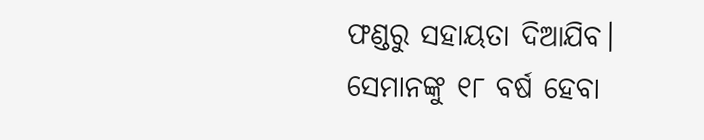ଫଣ୍ଡରୁ ସହାୟତା ଦିଆଯିବ। ସେମାନଙ୍କୁ ୧୮ ବର୍ଷ ହେବା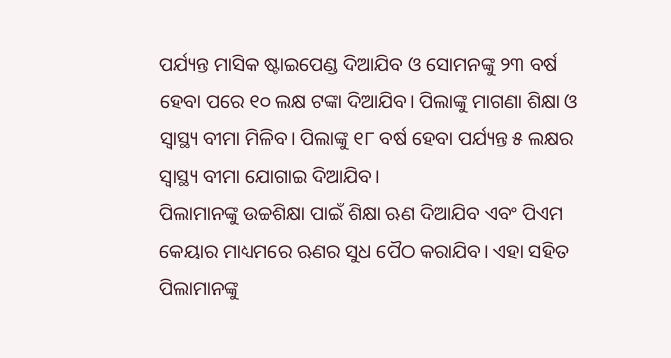ପର୍ଯ୍ୟନ୍ତ ମାସିକ ଷ୍ଟାଇପେଣ୍ଡ ଦିଆଯିବ ଓ ସୋମନଙ୍କୁ ୨୩ ବର୍ଷ ହେବା ପରେ ୧୦ ଲକ୍ଷ ଟଙ୍କା ଦିଆଯିବ। ପିଲାଙ୍କୁ ମାଗଣା ଶିକ୍ଷା ଓ ସ୍ୱାସ୍ଥ୍ୟ ବୀମା ମିଳିବ। ପିଲାଙ୍କୁ ୧୮ ବର୍ଷ ହେବା ପର୍ଯ୍ୟନ୍ତ ୫ ଲକ୍ଷର ସ୍ୱାସ୍ଥ୍ୟ ବୀମା ଯୋଗାଇ ଦିଆଯିବ।
ପିଲାମାନଙ୍କୁ ଉଚ୍ଚଶିକ୍ଷା ପାଇଁ ଶିକ୍ଷା ଋଣ ଦିଆଯିବ ଏବଂ ପିଏମ କେୟାର ମାଧ୍ୟମରେ ଋଣର ସୁଧ ପୈଠ କରାଯିବ। ଏହା ସହିତ ପିଲାମାନଙ୍କୁ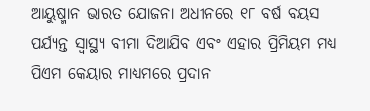ଆୟୁଷ୍ମାନ ଭାରତ ଯୋଜନା ଅଧୀନରେ ୧୮ ବର୍ଷ ବୟସ ପର୍ଯ୍ୟନ୍ତ ସ୍ୱାସ୍ଥ୍ୟ ବୀମା ଦିଆଯିବ ଏବଂ ଏହାର ପ୍ରିମିୟମ ମଧ୍ୟ ପିଏମ କେୟାର ମାଧ୍ୟମରେ ପ୍ରଦାନ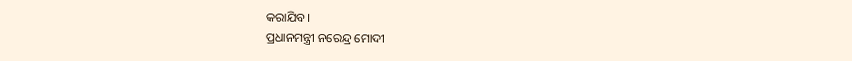କରାଯିବ।
ପ୍ରଧାନମନ୍ତ୍ରୀ ନରେନ୍ଦ୍ର ମୋଦୀ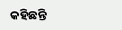କହିଛନ୍ତି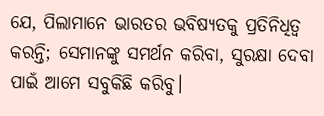ଯେ, ପିଲାମାନେ ଭାରତର ଭବିଷ୍ୟତକୁ ପ୍ରତିନିଧିତ୍ୱ କରନ୍ତି; ସେମାନଙ୍କୁ ସମର୍ଥନ କରିବା, ସୁରକ୍ଷା ଦେବା ପାଇଁ ଆମେ ସବୁକିଛି କରିବୁ।